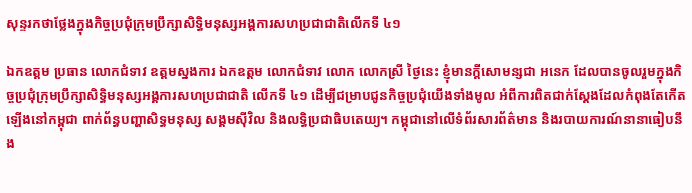សុន្ទរកថាថ្លែងក្នុងកិច្ចប្រជុំក្រុមប្រឹក្សាសិទ្ធិមនុស្សអង្គការសហប្រជាជាតិលើកទី ៤១

ឯកឧត្ដម ប្រធាន លោកជំទាវ ឧត្តមស្នងការ ឯកឧត្តម លោកជំទាវ លោក លោកស្រី ថ្ងៃនេះ ខ្ញុំមានក្ដីសោមន្សជា អនេក ដែលបានចូលរួមក្នុងកិច្ចប្រជុំក្រុមប្រឹក្សាសិទ្ធិមនុស្សអង្គការសហប្រជាជាតិ លើកទី ៤១ ដើម្បីជម្រាបជូនកិច្ចប្រជុំយើងទាំងមូល អំពីការពិតជាក់ស្ដែងដែលកំពុងតែកើតឡើងនៅកម្ពុជា ពាក់ព័ន្ធបញ្ហាសិទ្ធមនុស្ស សង្គមស៊ីវិល និងលទ្ធិប្រជាធិបតេយ្យ។ កម្ពុជានៅលើទំព័រសារព័ត៌មាន និងរបាយការណ៍នានាធៀបនឹង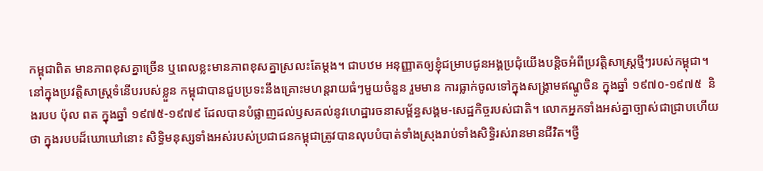កម្ពុជាពិត មានភាពខុសគ្នាច្រើន ឬពេលខ្លះមានភាពខុសគ្នាស្រលះតែម្ដង។ ជាបឋម អនុញ្ញាតឲ្យខ្ញុំជម្រាបជូនអង្គប្រជុំយើងបន្ដិចអំពីប្រវត្ដិសាស្ដ្រថ្មីៗរបស់កម្ពុជា។ នៅក្នុងប្រវត្តិសាស្ដ្រទំនើបរបស់ខ្លួន កម្ពុជាបានជួបប្រទះនឹងគ្រោះមហន្ដរាយធំៗមួយចំនួន រួមមាន ការធ្លាក់ចូលទៅក្នុងសង្គ្រាមឥណ្ឌូចិន ក្នុងឆ្នាំ ១៩៧០-១៩៧៥  និងរបប ប៉ុល ពត ក្នុងឆ្នាំ ១៩៧៥-១៩៧៩ ដែលបានបំផ្លាញដល់ឫសគល់នូវហេដ្ឋារចនាសម្ព័ន្ធសង្គម-សេដ្ឋកិច្ចរបស់ជាតិ។ លោកអ្នកទាំងអស់គ្នាច្បាស់ជាជ្រាបហើយថា ក្នុងរបបដ៏ឃោឃៅនោះ សិទ្ធិមនុស្សទាំងអស់របស់ប្រជាជនកម្ពុជាត្រូវបានលុបបំបាត់ទាំងស្រុងរាប់ទាំងសិទ្ធិរស់រានមានជីវិត។ថ្វី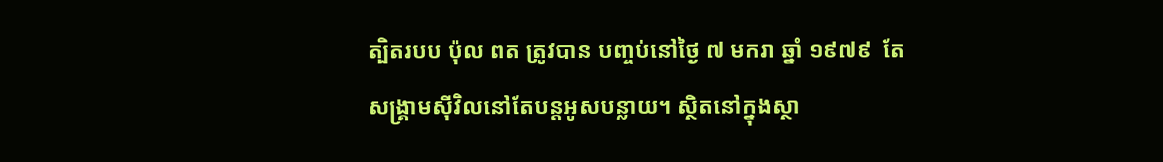ត្បិតរបប ប៉ុល ពត ត្រូវបាន បញ្ចប់នៅថ្ងៃ ៧ មករា ឆ្នាំ ១៩៧៩  តែសង្គ្រាមស៊ីវិលនៅតែបន្ដអូសបន្លាយ។ ស្ថិតនៅក្នុងស្ថា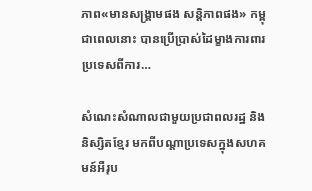ភាព«មានសង្គ្រាមផង សន្ដិភាពផង» កម្ពុជាពេលនោះ បានប្រើប្រាស់ដៃម្ខាងការពារ ប្រទេសពីការ…

សំណេះសំណាលជាមួយប្រជាពលរដ្ឋ និងនិស្សិតខ្មែរ មកពីបណ្តាប្រទេសក្នុងសហគមន៍អឺរុប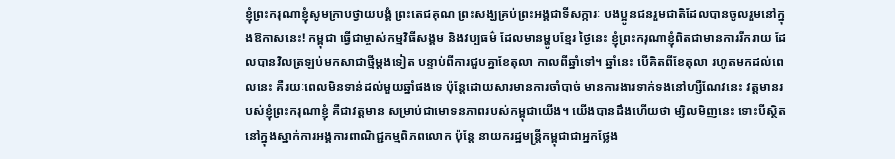ខ្ញុំព្រះករុណាខ្ញុំសូមក្រាបថ្វាយបង្គំ ព្រះតេជគុណ ព្រះសង្ឃគ្រប់ព្រះអង្គជាទីសក្ការៈ បងប្អូនជនរួមជាតិដែលបានចូលរួមនៅក្នុងឱកាសនេះ! កម្ពុជា ធ្វើជាម្ចាស់កម្មវិធីសង្គម និងវប្បធម៌ ដែលមានម្ហូបខ្មែរ ថ្ងៃនេះ ខ្ញុំព្រះករុណាខ្ញុំពិតជាមានការរីករាយ ដែលបានវិលត្រឡប់មកសាជាថ្មីម្ដងទៀត បន្ទាប់ពីការជួបគ្នាខែតុលា កាលពីឆ្នាំទៅ។ ឆ្នាំនេះ បើគិតពីខែតុលា រហូតមកដល់ពេលនេះ គឺរយៈពេលមិនទាន់ដល់មួយឆ្នាំផងទេ ប៉ុន្តែដោយសារមានការចាំបាច់ មានការងារទាក់ទងនៅហ្សឺណែវនេះ វត្តមានរបស់ខ្ញុំព្រះករុណាខ្ញុំ គឺជាវត្តមាន សម្រាប់ជាមោទនភាពរបស់កម្ពុជាយើង។ យើងបានដឹងហើយថា ម្សិលមិញនេះ ទោះបីស្ថិតនៅក្នុងស្នាក់ការអង្គការពាណិជ្ជកម្មពិភពលោក ប៉ុន្តែ នាយករដ្ឋមន្រ្តីកម្ពុជាជាអ្នកថ្លែង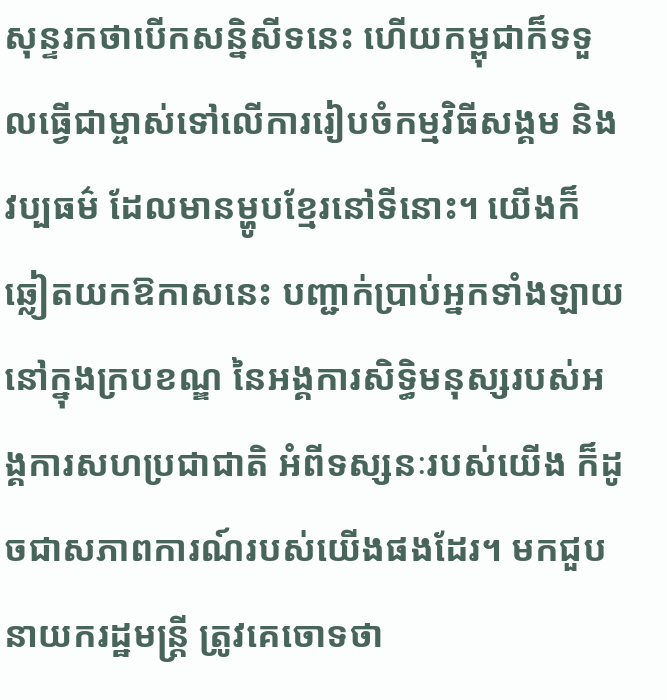សុន្ទរកថាបើកសន្និសីទនេះ ហើយកម្ពុជាក៏ទទួលធ្វើជាម្ចាស់ទៅលើការរៀបចំកម្មវិធីសង្គម និងវប្បធម៌ ដែលមានម្ហូបខ្មែរនៅទីនោះ។ យើងក៏ឆ្លៀតយកឱកាសនេះ បញ្ជាក់ប្រាប់អ្នកទាំងឡាយ នៅក្នុងក្របខណ្ឌ នៃអង្គការសិទ្ធិមនុស្សរបស់អង្គការសហប្រជាជាតិ អំពីទស្សនៈរបស់យើង ក៏ដូចជាសភាពការណ៍របស់យើងផងដែរ។ មកជួបនាយករដ្ឋមន្ត្រី ត្រូវគេចោទថា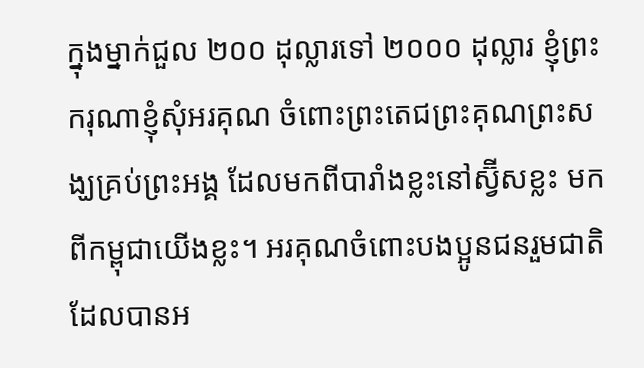ក្នុងម្នាក់ជួល ២០០ ដុល្លារទៅ ២០០០ ដុល្លារ ខ្ញុំព្រះករុណាខ្ញុំសុំអរគុណ ចំពោះព្រះតេជព្រះគុណព្រះសង្ឃគ្រប់ព្រះអង្គ ដែលមកពីបារាំងខ្លះនៅស្វ៊ីសខ្លះ មកពីកម្ពុជាយើងខ្លះ។ អរគុណចំពោះបងប្អូនជនរួមជាតិ ដែលបានអ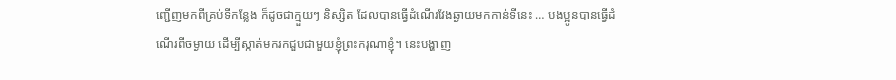ញ្ជើញមកពីគ្រប់ទីកន្លែង ក៏ដូចជាក្មួយៗ និស្សិត ដែលបានធ្វើដំណើរវែងឆ្ងាយមកកាន់ទីនេះ … បងប្អូនបានធ្វើដំណើរពីចម្ងាយ ដើម្បីស្កាត់មករកជួបជាមួយខ្ញុំព្រះករុណាខ្ញុំ។ នេះបង្ហាញ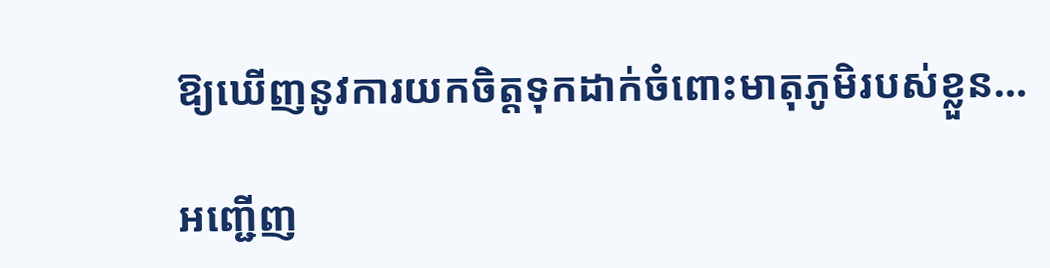ឱ្យឃើញនូវការយកចិត្តទុកដាក់ចំពោះមាតុភូមិរបស់ខ្លួន…

អញ្ជើញ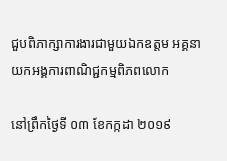ជួបពិភាក្សាការងារជាមួយឯកឧត្តម អគ្គនាយកអង្គការពាណិជ្ជកម្មពិភពលោក

នៅព្រឹកថ្ងៃទី ០៣ ខែកក្កដា ២០១៩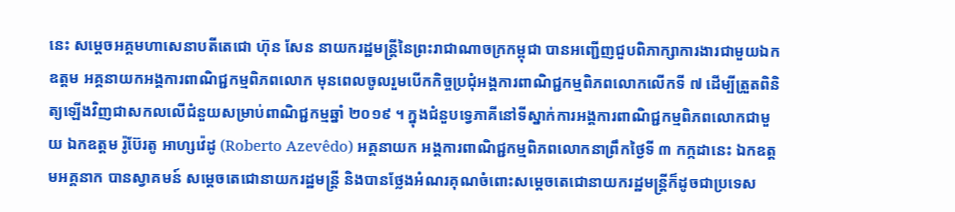នេះ សម្តេចអគ្គមហាសេនាបតីតេជោ ហ៊ុន សែន នាយករដ្ឋមន្ត្រីនៃព្រះរាជាណាចក្រកម្ពុជា បានអញ្ជើញជួបពិភាក្សាការងារជាមួយឯកឧត្តម អគ្គនាយកអង្គការពាណិជ្ជកម្មពិភពលោក មុនពេលចូលរួមបើកកិច្ចប្រជុំអង្គការពាណិជ្ជកម្មពិភពលោកលើកទី ៧ ដើម្បីត្រួតពិនិត្យឡើងវិញជាសកលលើជំនួយសម្រាប់ពាណិជ្ជកម្មឆ្នាំ ២០១៩ ។ ក្នុងជំនួបទ្វេភាគីនៅទីស្នាក់ការអង្គការពាណិជ្ជកម្មពិភពលោកជាមួយ ឯកឧត្តម រ៉ូប៊ែរតូ អាហ្សវ៉េដូ (Roberto Azevêdo) អគ្គនាយក អង្គការពាណិជ្ជកម្មពិភពលោកនាព្រឹកថ្ងៃទី ៣ កក្កដានេះ ឯកឧត្តមអគ្គនាក បានស្វាគមន៍ សម្ដេចតេជោនាយករដ្ឋមន្ត្រី និងបានថ្លែងអំណរគុណចំពោះសម្ដេចតេជោនាយករដ្ឋមន្ត្រីក៏ដូចជាប្រទេស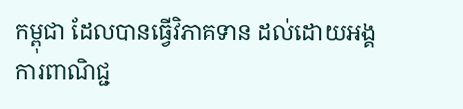កម្ពុជា ដែលបានធ្វើវិភាគទាន ដល់ដោយអង្គការពាណិជ្ជ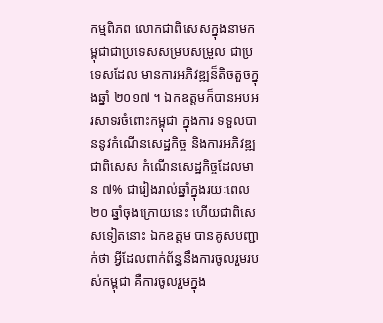កម្មពិភព លោកជាពិសេសក្នុងនាមកម្ពុជាជាប្រទេសសម្របសម្រួល ជាប្រទេសដែល មានការអភិវឌ្ឍន៏តិចតួចក្នុងឆ្នាំ ២០១៧ ។ ឯកឧត្តមក៏បានអបអរសាទរចំពោះកម្ពុជា ក្នុងការ ទទួលបាននូវកំណើនសេដ្ឋកិច្ច និងការអភិវឌ្ឍជាពិសេស កំណើនសេដ្ឋកិច្ចដែលមាន ៧% ជារៀងរាល់ឆ្នាំក្នុងរយៈពេល ២០ ឆ្នាំចុងក្រោយនេះ ហើយជាពិសេសទៀតនោះ ឯកឧត្តម បានគូសបញ្ជាក់ថា អ្វីដែលពាក់ព័ន្ធនឹងការចូលរួមរបស់កម្ពុជា គឺការចូលរួមក្នុង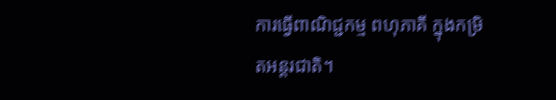ការធ្វើពាណិជ្ជកម្ម ពហុភាគី ក្នុងកម្រិតអន្តរជាតិ។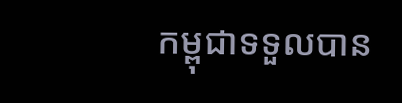កម្ពុជាទទួលបាន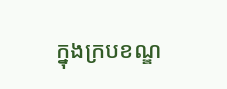ក្នុងក្របខណ្ឌ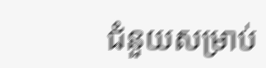ជំនួយសម្រាប់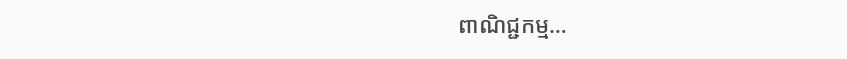ពាណិជ្ជកម្ម…